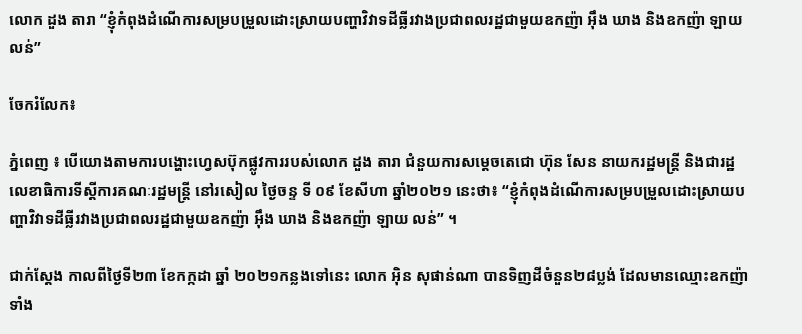លោក ដួង តារា “ខ្ញុំកំពុងដំណើការសម្របម្រួលដោះស្រាយបញ្ហាវិវាទដីធ្លីរវាងប្រជាពលរដ្ឋជាមួយឧកញ៉ា អ៊ឹង ឃាង និងឧកញ៉ា ឡាយ លន់”

ចែករំលែក៖

ភ្នំពេញ ៖ បើយោងតាមការបង្ហោះហ្វេសប៊ុកផ្លូវការរបស់លោក ដួង តារា ជំនួយការសម្តេចតេជោ ហ៊ុន សែន នាយករដ្ឋមន្រ្តី និងជារដ្ឋលេខាធិការទីស្តីការគណៈរដ្ឋមន្រ្តី នៅរសៀល ថ្ងៃចន្ទ ទី ០៩ ខែសីហា ឆ្នាំ២០២១ នេះថា៖ “ខ្ញុំកំពុងដំណើការសម្របម្រួលដោះស្រាយបញ្ហាវិវាទដីធ្លីរវាងប្រជាពលរដ្ឋជាមួយឧកញ៉ា អ៊ឹង ឃាង និងឧកញ៉ា ឡាយ លន់” ។

ជាក់ស្ដែង កាលពីថ្ងៃទី២៣ ខែកក្កដា ឆ្នាំ ២០២១កន្លងទៅនេះ លោក អ៊ិន សុផាន់ណា បានទិញដីចំនួន២៨ប្លង់ ដែលមានឈ្មោះឧកញ៉ាទាំង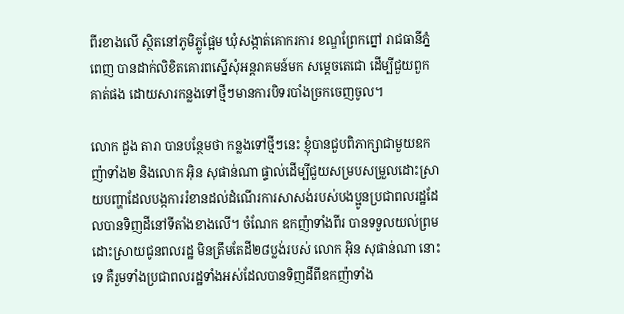ពីរខាងលើ ស្ថិតនៅភូមិភ្លូផ្អែម ឃុំសង្កាត់គោករការ ខណ្ឌព្រែកព្នៅ រាជធានីភ្នំពេញ បានដាក់លិខិតគោរពស្នើសុំអន្តរាគមន៍មក សម្តេចតេជោ ដើម្បីជួយពួកគាត់ផង ដោយសារកន្លងទៅថ្មីៗមានការបិទរបាំងច្រកចេញចូល។

លោក ដួង តារា បានបន្ថែមថា កន្លងទៅថ្មីៗនេះ ខ្ញុំបានជួបពិភាក្សាជាមួយឧកញ៉ាទាំង២ និងលោក អ៊ិន សុផាន់ណា ផ្ទាល់ដើម្បីជួយសម្របសម្រួលដោះស្រាយបញ្ហាដែលបង្កការរំខានដល់ដំណើរការសាសង់របស់បងប្អូនប្រជាពលរដ្ឋដែលបានទិញដីនៅទីតាំងខាងលើ។ ចំណែក ឧកញ៉ាទាំងពីរ បានទទួលយល់ព្រមដោះស្រាយជូនពលរដ្ឋ មិនត្រឹមតែដី២៨ប្លង់របស់ លោក អ៊ិន សុផាន់ណា នោះទេ គឺរួមទាំងប្រជាពលរដ្ឋទាំងអស់ដែលបានទិញដីពីឧកញ៉ាទាំង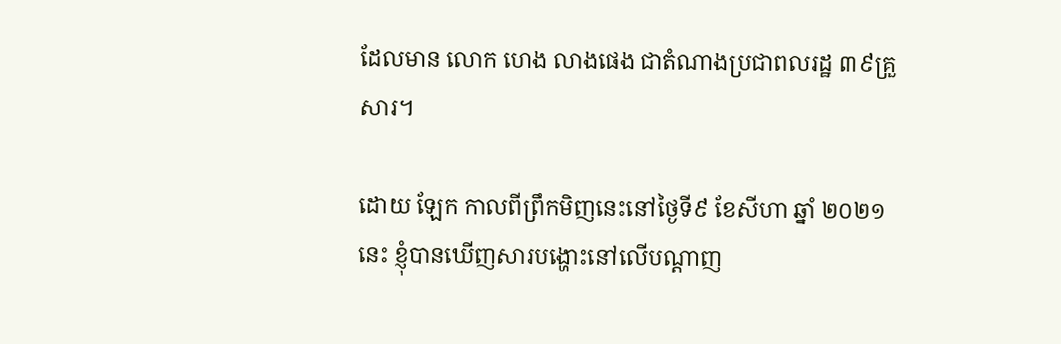ដែលមាន លោក ហេង លាងផេង ជាតំណាងប្រជាពលរដ្ឋ ៣៩គ្រួសារ។

ដោយ ឡែក កាលពីព្រឹកមិញនេះនៅថ្ងៃទី៩ ខែសីហា ឆ្នាំ ២០២១នេះ ខ្ញុំបានឃើញសារបង្ហោះនៅលើបណ្តាញ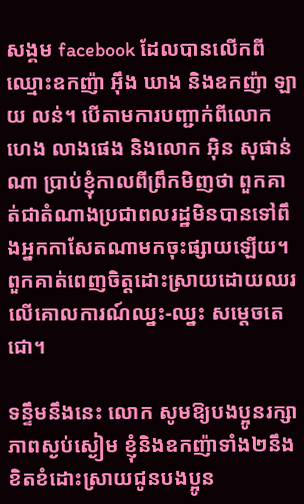សង្គម facebook ដែលបានលើកពីឈ្មោះឧកញ៉ា អ៊ឹង ឃាង និងឧកញ៉ា ឡាយ លន់។ បើតាមការបញ្ជាក់ពីលោក ហេង លាងផេង និងលោក អ៊ិន សុផាន់ណា ប្រាប់ខ្ញុំកាលពីព្រឹកមិញថា ពួកគាត់ជាតំណាងប្រជាពលរដ្ឋមិនបានទៅពឹងអ្នកកាសែតណាមកចុះផ្សាយឡើយ។ ពួកគាត់ពេញចិត្តដោះស្រាយដោយឈរលើគោលការណ៍ឈ្នះ-ឈ្នះ សម្តេចតេជោ។

ទន្ទឹមនឹងនេះ លោក សូមឱ្យបងប្អូនរក្សាភាពស្ងប់ស្ងៀម ខ្ញុំនិងឧកញ៉ាទាំង២នឹងខិតខំដោះស្រាយជូនបងប្អូន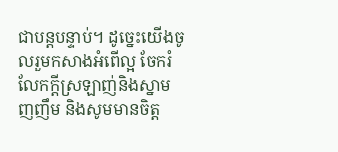ជាបន្តបន្ទាប់។ ដូច្នេះយើងចូលរួមកសាងអំពើល្អ ចែករំលែកក្តីស្រឡាញ់និងស្នាមញញឹម និងសូមមានចិត្ត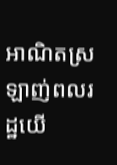អាណិតស្រឡាញ់ពលរដ្ឋយើ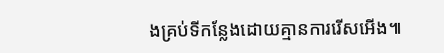ងគ្រប់ទីកន្លែងដោយគ្មានការរើសអើង៕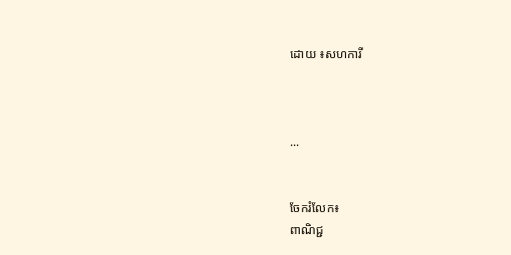ដោយ ៖សហការី



...


ចែករំលែក៖
ពាណិជ្ជ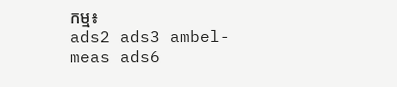កម្ម៖
ads2 ads3 ambel-meas ads6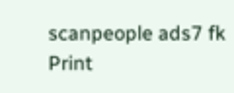scanpeople ads7 fk Print